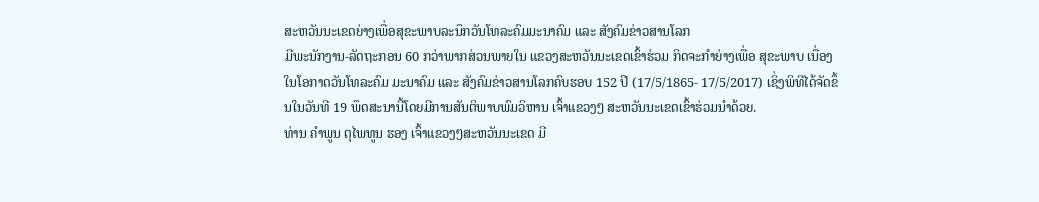ສະຫວັນນະເຂດຍ່າງເພື່ອສຸຂະພາບລະນຶກວັນໂທລະຄົມມະນາຄົມ ແລະ ສັງຄົມຂ່າວສານໂລກ
ມີພະນັກງານ-ລັດຖະກອນ 60 ກວ່າພາກສ່ວນພາຍໃນ ແຂວງສະຫວັນນະເຂດເຂົ້າຮ່ວມ ກິດຈະກຳຍ່າງເພື່ອ ສຸຂະພາບ ເນື່ອງໃນໂອກາດວັນໂທລະຄົມ ມະນາຄົມ ແລະ ສັງຄົມຂ່າວສານໂລກຄົບຮອບ 152 ປີ (17/5/1865- 17/5/2017) ເຊິ່ງພິທີໄດ້ຈັດຂຶ້ນໃນວັນທີ 19 ພຶດສະນານີ້ໂດຍມີການສັນຕິພາບພົມວິຫານ ເຈົ້າແຂວງໆ ສະຫວັນນະເຂດເຂົ້າຮ່ວມນຳດ້ວຍ.
ທ່ານ ຄຳພູນ ຕຸໄພທູນ ຮອງ ເຈົ້າແຂວງໆສະຫວັນນະເຂດ ມີ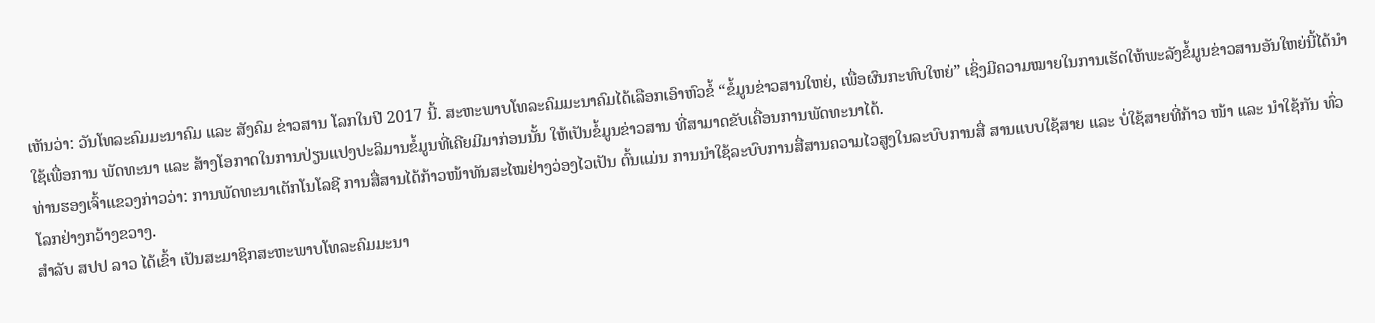ເຫັນວ່າ: ວັນໂທລະຄົມມະນາຄົມ ແລະ ສັງຄົມ ຂ່າວສານ ໂລກໃນປີ 2017 ນີ້. ສະຫະພາບໂທລະຄົມມະນາຄົມໄດ້ເລືອກເອົາຫົວຂໍ້ “ຂໍ້ມູນຂ່າວສານໃຫຍ່, ເພື່ອຜົນກະທົບໃຫຍ່” ເຊິ່ງມີຄວາມໝາຍໃນການເຮັດໃຫ້ພະລັງຂໍ້ມູນຂ່າວສານອັນໃຫຍ່ນີ້ໄດ້ນຳໃຊ້ເພື່ອການ ພັດທະນາ ແລະ ສ້າງໂອກາດໃນການປ່ຽນແປງປະລິມານຂໍ້ມູນທີ່ເຄີຍມີມາກ່ອນນັ້ນ ໃຫ້ເປັນຂໍ້ມູນຂ່າວສານ ທີ່ສາມາດຂັບເຄື່ອນການພັດທະນາໄດ້.
ທ່ານຮອງເຈົ້າແຂວງກ່າວວ່າ: ການພັດທະນາເຕັກໂນໂລຊີ ການສື່ສານໄດ້ກ້າວໜ້າທັນສະໄໝຢ່າງວ່ອງໄວເປັນ ຕົ້ນແມ່ນ ການນຳໃຊ້ລະບົບການສື່ສານຄວາມໄວສູງໃນລະບົບການສື່ ສານແບບໃຊ້ສາຍ ແລະ ບໍ່ໃຊ້ສາຍທີ່ກ້າວ ໜ້າ ແລະ ນຳໃຊ້ກັນ ທົ່ວໂລກຢ່າງກວ້າງຂວາງ.
ສຳລັບ ສປປ ລາວ ໄດ້ເຂົ້າ ເປັນສະມາຊິກສະຫະພາບໂທລະຄົມມະນາ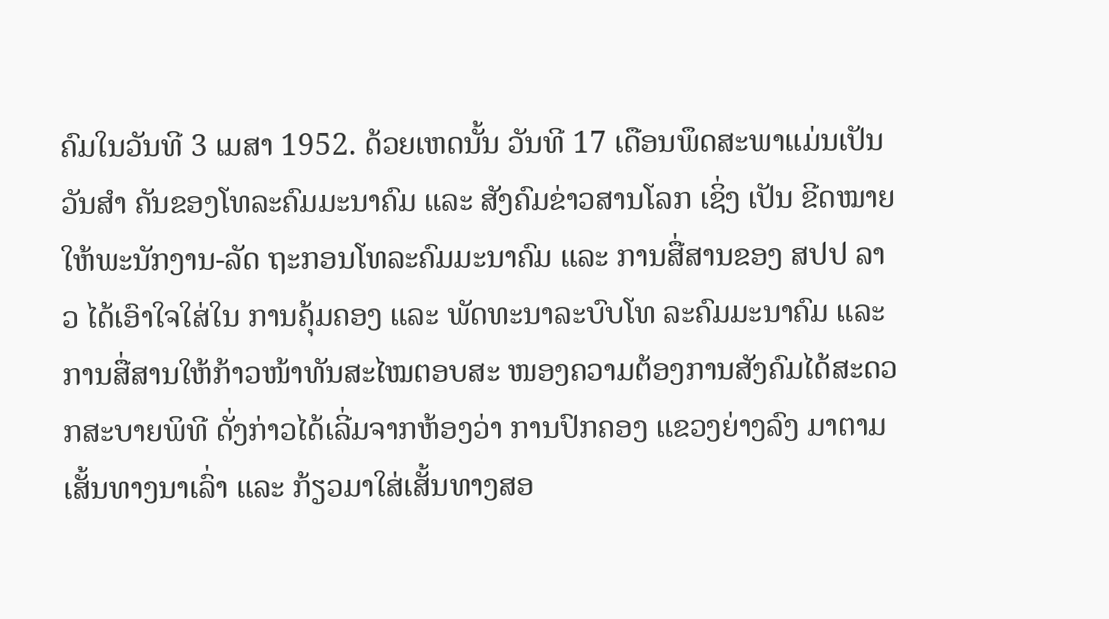ຄົມໃນວັນທີ 3 ເມສາ 1952. ດ້ວຍເຫດນັ້ນ ວັນທີ 17 ເດືອນພຶດສະພາແມ່ນເປັນວັນສຳ ຄັນຂອງໂທລະຄົມມະນາຄົມ ແລະ ສັງຄົມຂ່າວສານໂລກ ເຊິ່ງ ເປັນ ຂີດໝາຍໃຫ້ພະນັກງານ-ລັດ ຖະກອນໂທລະຄົມມະນາຄົມ ແລະ ການສື່ສານຂອງ ສປປ ລາວ ໄດ້ເອົາໃຈໃສ່ໃນ ການຄຸ້ມຄອງ ແລະ ພັດທະນາລະບົບໂທ ລະຄົມມະນາຄົມ ແລະ ການສື່ສານໃຫ້ກ້າວໜ້າທັນສະໄໝຕອບສະ ໜອງຄວາມຕ້ອງການສັງຄົມໄດ້ສະດວກສະບາຍພິທີ ດັ່ງກ່າວໄດ້ເລີ່ມຈາກຫ້ອງວ່າ ການປົກຄອງ ແຂວງຍ່າງລົງ ມາຕາມເສັ້ນທາງນາເລົ່າ ແລະ ກ້ຽວມາໃສ່ເສັ້ນທາງສອ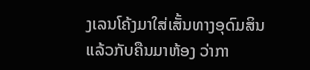ງເລນໂຄ້ງມາໃສ່ເສັ້ນທາງອຸດົມສິນແລ້ວກັບຄືນມາຫ້ອງ ວ່າກາ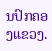ນປົກຄອງແຂວງ.